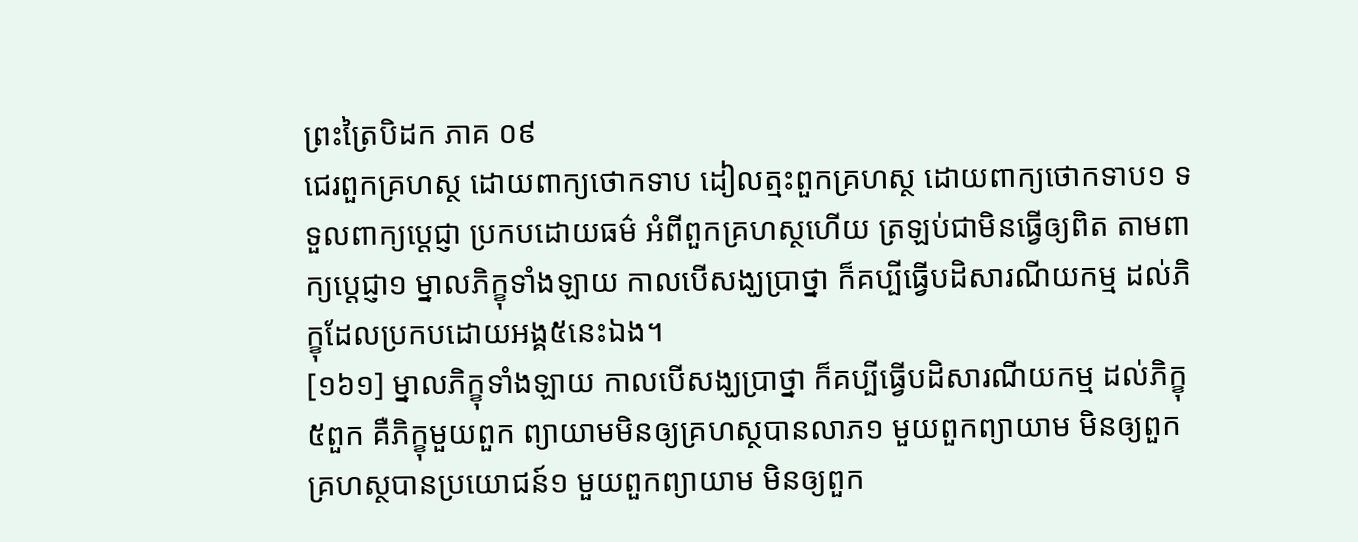ព្រះត្រៃបិដក ភាគ ០៩
ជេរពួកគ្រហស្ថ ដោយពាក្យថោកទាប ដៀលត្មះពួកគ្រហស្ថ ដោយពាក្យថោកទាប១ ទទួលពាក្យប្តេជ្ញា ប្រកបដោយធម៌ អំពីពួកគ្រហស្ថហើយ ត្រឡប់ជាមិនធ្វើឲ្យពិត តាមពាក្យប្តេជ្ញា១ ម្នាលភិក្ខុទាំងឡាយ កាលបើសង្ឃប្រាថ្នា ក៏គប្បីធ្វើបដិសារណីយកម្ម ដល់ភិក្ខុដែលប្រកបដោយអង្គ៥នេះឯង។
[១៦១] ម្នាលភិក្ខុទាំងឡាយ កាលបើសង្ឃប្រាថ្នា ក៏គប្បីធ្វើបដិសារណីយកម្ម ដល់ភិក្ខុ ៥ពួក គឺភិក្ខុមួយពួក ព្យាយាមមិនឲ្យគ្រហស្ថបានលាភ១ មួយពួកព្យាយាម មិនឲ្យពួកគ្រហស្ថបានប្រយោជន៍១ មួយពួកព្យាយាម មិនឲ្យពួក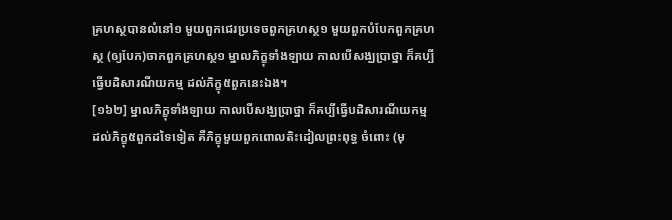គ្រហស្ថបានលំនៅ១ មួយពួកជេរប្រទេចពួកគ្រហស្ថ១ មួយពួកបំបែកពួកគ្រហស្ថ (ឲ្យបែក)ចាកពួកគ្រហស្ថ១ ម្នាលភិក្ខុទាំងឡាយ កាលបើសង្ឃប្រាថ្នា ក៏គប្បីធ្វើបដិសារណីយកម្ម ដល់ភិក្ខុ៥ពួកនេះឯង។
[១៦២] ម្នាលភិក្ខុទាំងឡាយ កាលបើសង្ឃប្រាថ្នា ក៏គប្បីធ្វើបដិសារណីយកម្ម ដល់ភិក្ខុ៥ពួកដទៃទៀត គឺភិក្ខុមួយពួកពោលតិះដៀលព្រះពុទ្ធ ចំពោះ (មុ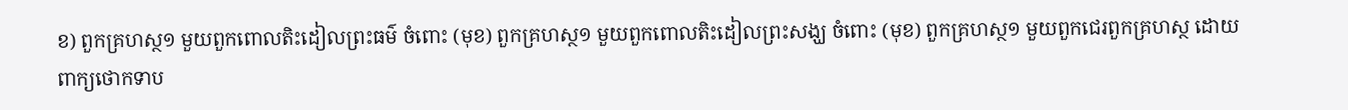ខ) ពួកគ្រហស្ថ១ មួយពួកពោលតិះដៀលព្រះធម៌ ចំពោះ (មុខ) ពួកគ្រហស្ថ១ មួយពួកពោលតិះដៀលព្រះសង្ឃ ចំពោះ (មុខ) ពួកគ្រហស្ថ១ មួយពួកជេរពួកគ្រហស្ថ ដោយពាក្យថោកទាប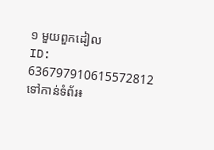១ មួយពួកដៀល
ID: 636797910615572812
ទៅកាន់ទំព័រ៖